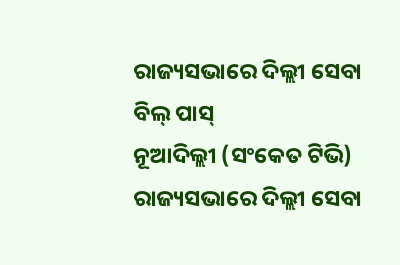ରାଜ୍ୟସଭାରେ ଦିଲ୍ଲୀ ସେବା ବିଲ୍ ପାସ୍
ନୂଆଦିଲ୍ଲୀ (ସଂକେତ ଟିଭି) ରାଜ୍ୟସଭାରେ ଦିଲ୍ଲୀ ସେବା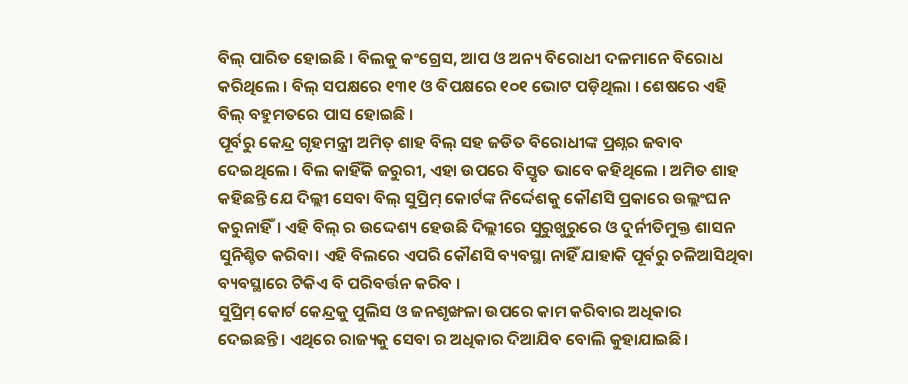ବିଲ୍ ପାରିତ ହୋଇଛି । ବିଲକୁ କଂଗ୍ରେସ, ଆପ ଓ ଅନ୍ୟ ବିରୋଧୀ ଦଳମାନେ ବିରୋଧ କରିଥିଲେ । ବିଲ୍ ସପକ୍ଷରେ ୧୩୧ ଓ ବିପକ୍ଷରେ ୧୦୧ ଭୋଟ ପଡ଼ିଥିଲା । ଶେଷରେ ଏହି ବିଲ୍ ବହୁମତରେ ପାସ ହୋଇଛି ।
ପୂର୍ବରୁ କେନ୍ଦ୍ର ଗୃହମନ୍ତ୍ରୀ ଅମିତ୍ ଶାହ ବିଲ୍ ସହ ଜଡିତ ବିରୋଧୀଙ୍କ ପ୍ରଶ୍ନର ଜବାବ ଦେଇଥିଲେ । ବିଲ କାହିଁକି ଜରୁରୀ, ଏହା ଉପରେ ବିସ୍ତୃତ ଭାବେ କହିଥିଲେ । ଅମିତ ଶାହ କହିଛନ୍ତି ଯେ ଦିଲ୍ଲୀ ସେବା ବିଲ୍ ସୁପ୍ରିମ୍ କୋର୍ଟଙ୍କ ନିର୍ଦ୍ଦେଶକୁ କୌଣସି ପ୍ରକାରେ ଉଲ୍ଲଂଘନ କରୁନାହିଁ। ଏହି ବିଲ୍ ର ଉଦ୍ଦେଶ୍ୟ ହେଉଛି ଦିଲ୍ଲୀରେ ସୁରୁଖୁରୁରେ ଓ ଦୁର୍ନୀତିମୁକ୍ତ ଶାସନ ସୁନିଶ୍ଚିତ କରିବା। ଏହି ବିଲରେ ଏପରି କୌଣସି ବ୍ୟବସ୍ଥା ନାହିଁ ଯାହାକି ପୂର୍ବରୁ ଚଳିଆସିଥିବା ବ୍ୟବସ୍ଥାରେ ଟିକିଏ ବି ପରିବର୍ତ୍ତନ କରିବ ।
ସୁପ୍ରିମ୍ କୋର୍ଟ କେନ୍ଦ୍ରକୁ ପୁଲିସ ଓ ଜନଶୃଙ୍ଖଳା ଉପରେ କାମ କରିବାର ଅଧିକାର ଦେଇଛନ୍ତି। ଏଥିରେ ରାଜ୍ୟକୁ ସେବା ର ଅଧିକାର ଦିଆଯିବ ବୋଲି କୁହାଯାଇଛି।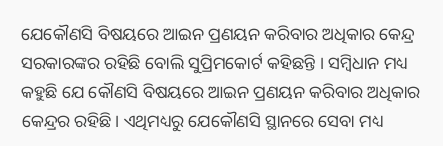ଯେକୌଣସି ବିଷୟରେ ଆଇନ ପ୍ରଣୟନ କରିବାର ଅଧିକାର କେନ୍ଦ୍ର ସରକାରଙ୍କର ରହିଛି ବୋଲି ସୁପ୍ରିମକୋର୍ଟ କହିଛନ୍ତି । ସମ୍ବିଧାନ ମଧ୍ୟ କହୁଛି ଯେ କୌଣସି ବିଷୟରେ ଆଇନ ପ୍ରଣୟନ କରିବାର ଅଧିକାର କେନ୍ଦ୍ରର ରହିଛି। ଏଥିମଧ୍ୟରୁ ଯେକୌଣସି ସ୍ଥାନରେ ସେବା ମଧ୍ୟ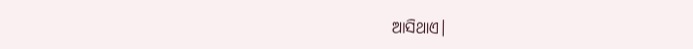ଆସିଥାଏ।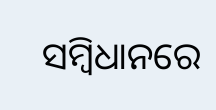ସମ୍ବିଧାନରେ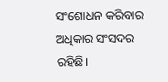ସଂଶୋଧନ କରିବାର ଅଧିକାର ସଂସଦର ରହିଛି।